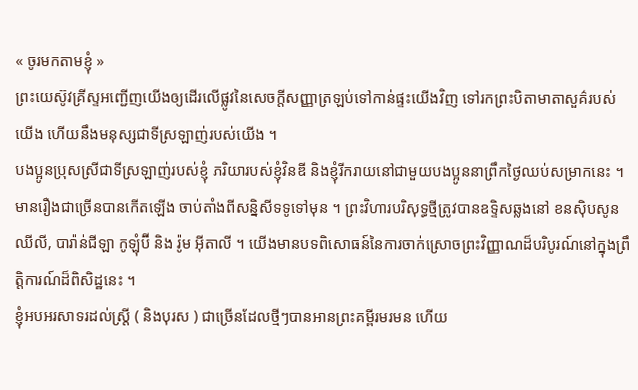« ចូរមកតាមខ្ញុំ »
ព្រះយេស៊ូវគ្រីស្ទអញ្ជើញយើងឲ្យដើរលើផ្លូវនៃសេចក្ដីសញ្ញាត្រឡប់ទៅកាន់ផ្ទះយើងវិញ ទៅរកព្រះបិតាមាតាសួគ៌របស់យើង ហើយនឹងមនុស្សជាទីស្រឡាញ់របស់យើង ។
បងប្អូនប្រុសស្រីជាទីស្រឡាញ់របស់ខ្ញុំ ភរិយារបស់ខ្ញុំវិនឌី និងខ្ញុំរីករាយនៅជាមួយបងប្អូននាព្រឹកថ្ងៃឈប់សម្រាកនេះ ។ មានរឿងជាច្រើនបានកើតឡើង ចាប់តាំងពីសន្និសីទទូទៅមុន ។ ព្រះវិហារបរិសុទ្ធថ្មីត្រូវបានឧទ្ទិសឆ្លងនៅ ខនស៊ិបសូន ឈីលី, បារ៉ាន់ជីឡា កូឡុំប៊ី និង រ៉ូម អ៊ីតាលី ។ យើងមានបទពិសោធន៍នៃការចាក់ស្រោចព្រះវិញ្ញាណដ៏បរិបូរណ៍នៅក្នុងព្រឹត្តិការណ៍ដ៏ពិសិដ្ឋនេះ ។
ខ្ញុំអបអរសាទរដល់ស្ត្រី ( និងបុរស ) ជាច្រើនដែលថ្មីៗបានអានព្រះគម្ពីរមរមន ហើយ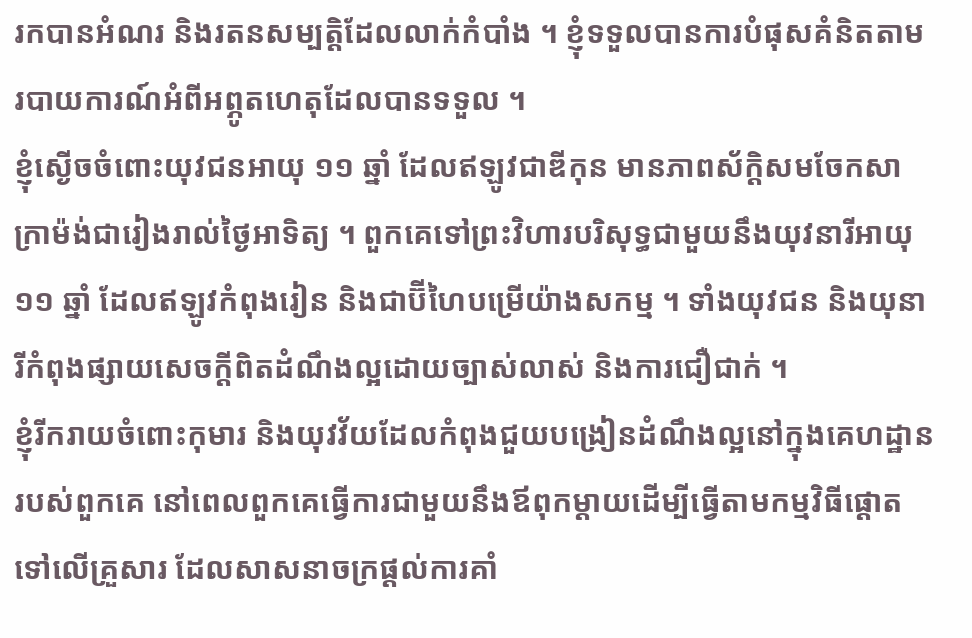រកបានអំណរ និងរតនសម្បត្តិដែលលាក់កំបាំង ។ ខ្ញុំទទួលបានការបំផុសគំនិតតាមរបាយការណ៍អំពីអព្ភូតហេតុដែលបានទទួល ។
ខ្ញុំស្ងើចចំពោះយុវជនអាយុ ១១ ឆ្នាំ ដែលឥឡូវជាឌីកុន មានភាពស័ក្ដិសមចែកសាក្រាម៉ង់ជារៀងរាល់ថ្ងៃអាទិត្យ ។ ពួកគេទៅព្រះវិហារបរិសុទ្ធជាមួយនឹងយុវនារីអាយុ ១១ ឆ្នាំ ដែលឥឡូវកំពុងរៀន និងជាប៊ីហៃបម្រើយ៉ាងសកម្ម ។ ទាំងយុវជន និងយុនារីកំពុងផ្សាយសេចក្ដីពិតដំណឹងល្អដោយច្បាស់លាស់ និងការជឿជាក់ ។
ខ្ញុំរីករាយចំពោះកុមារ និងយុវវ័យដែលកំពុងជួយបង្រៀនដំណឹងល្អនៅក្នុងគេហដ្ឋានរបស់ពួកគេ នៅពេលពួកគេធ្វើការជាមួយនឹងឪពុកម្ដាយដើម្បីធ្វើតាមកម្មវិធីផ្ដោតទៅលើគ្រួសារ ដែលសាសនាចក្រផ្ដល់ការគាំ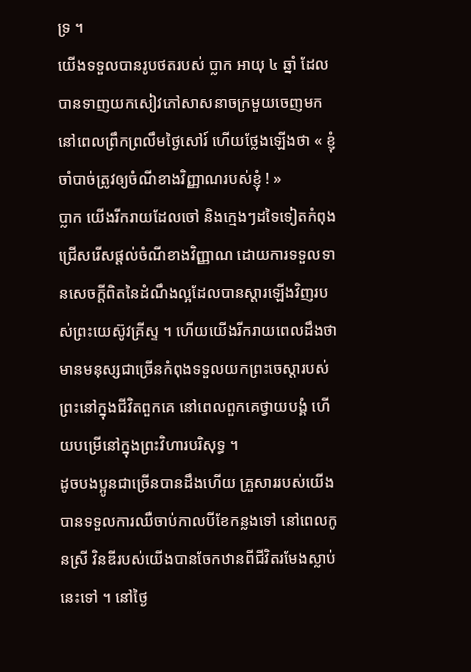ទ្រ ។
យើងទទួលបានរូបថតរបស់ ប្លាក អាយុ ៤ ឆ្នាំ ដែលបានទាញយកសៀវភៅសាសនាចក្រមួយចេញមកនៅពេលព្រឹកព្រលឹមថ្ងៃសៅរ៍ ហើយថ្លែងឡើងថា « ខ្ញុំចាំបាច់ត្រូវឲ្យចំណីខាងវិញ្ញាណរបស់ខ្ញុំ ! »
ប្លាក យើងរីករាយដែលចៅ និងក្មេងៗដទៃទៀតកំពុងជ្រើសរើសផ្ដល់ចំណីខាងវិញ្ញាណ ដោយការទទួលទានសេចក្ដីពិតនៃដំណឹងល្អដែលបានស្ដារឡើងវិញរបស់ព្រះយេស៊ូវគ្រីស្ទ ។ ហើយយើងរីករាយពេលដឹងថា មានមនុស្សជាច្រើនកំពុងទទួលយកព្រះចេស្ដារបស់ព្រះនៅក្នុងជីវិតពួកគេ នៅពេលពួកគេថ្វាយបង្គំ ហើយបម្រើនៅក្នុងព្រះវិហារបរិសុទ្ធ ។
ដូចបងប្អូនជាច្រើនបានដឹងហើយ គ្រួសាររបស់យើងបានទទួលការឈឺចាប់កាលបីខែកន្លងទៅ នៅពេលកូនស្រី វិនឌីរបស់យើងបានចែកឋានពីជីវិតរមែងស្លាប់នេះទៅ ។ នៅថ្ងៃ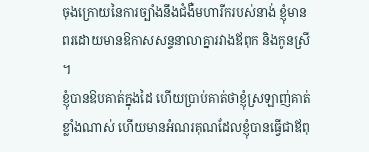ចុងក្រោយនៃការច្បាំងនឹងជំងឺមហារីករបស់នាង់ ខ្ញុំមានពរដោយមានឱកាសសន្ទនាលាគ្នារវាងឪពុក និងកូនស្រី ។
ខ្ញុំបានឱបគាត់ក្នុងដៃ ហើយប្រាប់គាត់ថាខ្ញុំស្រឡាញ់គាត់ខ្លាំងណាស់ ហើយមានអំណរគុណដែលខ្ញុំបានធ្វើជាឪពុ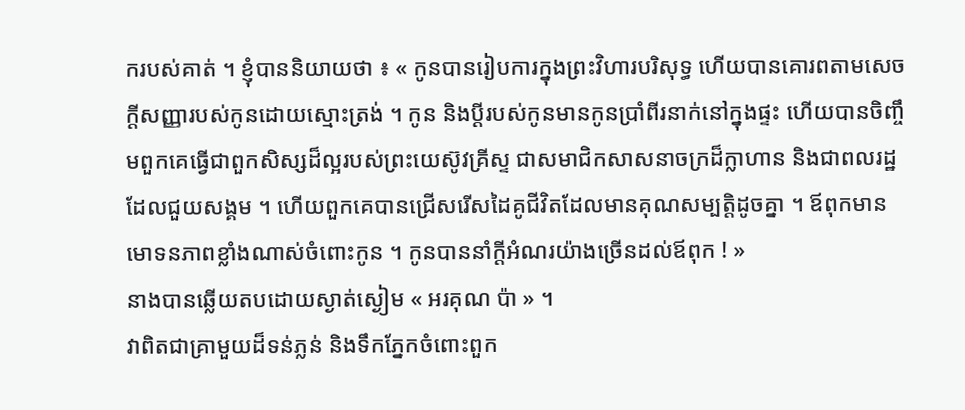ករបស់គាត់ ។ ខ្ញុំបាននិយាយថា ៖ « កូនបានរៀបការក្នុងព្រះវិហារបរិសុទ្ធ ហើយបានគោរពតាមសេចក្ដីសញ្ញារបស់កូនដោយស្មោះត្រង់ ។ កូន និងប្ដីរបស់កូនមានកូនប្រាំពីរនាក់នៅក្នុងផ្ទះ ហើយបានចិញ្ចឹមពួកគេធ្វើជាពួកសិស្សដ៏ល្អរបស់ព្រះយេស៊ូវគ្រីស្ទ ជាសមាជិកសាសនាចក្រដ៏ក្លាហាន និងជាពលរដ្ឋដែលជួយសង្គម ។ ហើយពួកគេបានជ្រើសរើសដៃគូជីវិតដែលមានគុណសម្បត្តិដូចគ្នា ។ ឪពុកមានមោទនភាពខ្លាំងណាស់ចំពោះកូន ។ កូនបាននាំក្ដីអំណរយ៉ាងច្រើនដល់ឪពុក ! »
នាងបានឆ្លើយតបដោយស្ងាត់ស្ងៀម « អរគុណ ប៉ា » ។
វាពិតជាគ្រាមួយដ៏ទន់ភ្លន់ និងទឹកភ្នែកចំពោះពួក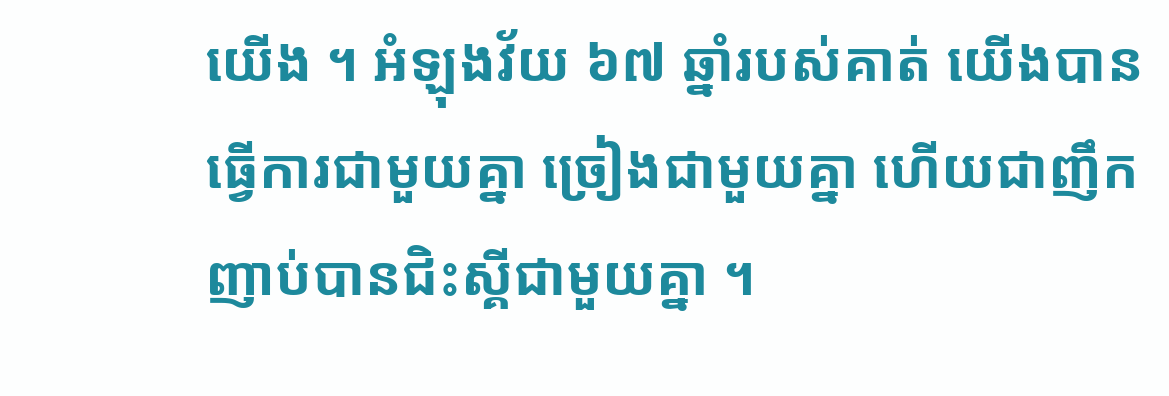យើង ។ អំឡុងវ័យ ៦៧ ឆ្នាំរបស់គាត់ យើងបានធ្វើការជាមួយគ្នា ច្រៀងជាមួយគ្នា ហើយជាញឹកញាប់បានជិះស្គីជាមួយគ្នា ។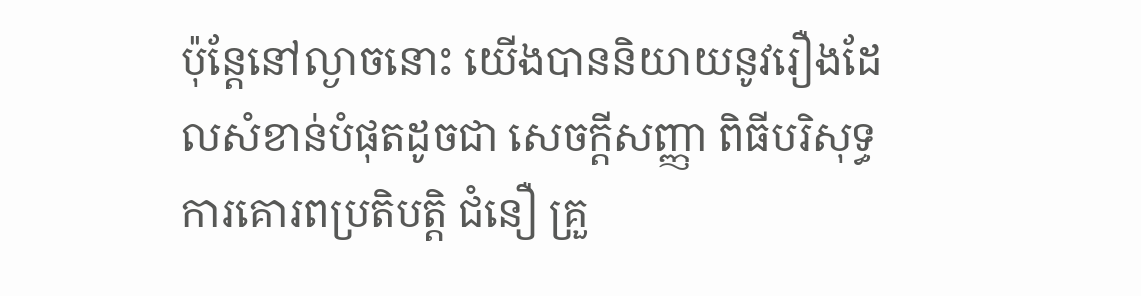ប៉ុន្តែនៅល្ងាចនោះ យើងបាននិយាយនូវរឿងដែលសំខាន់បំផុតដូចជា សេចក្ដីសញ្ញា ពិធីបរិសុទ្ធ ការគោរពប្រតិបត្តិ ជំនឿ គ្រួ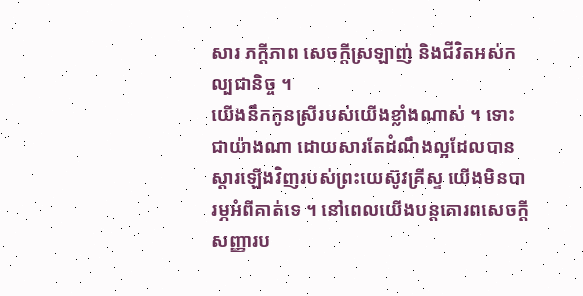សារ ភក្ដីភាព សេចក្ដីស្រឡាញ់ និងជីវិតអស់កល្បជានិច្ច ។
យើងនឹកកូនស្រីរបស់យើងខ្លាំងណាស់ ។ ទោះជាយ៉ាងណា ដោយសារតែដំណឹងល្អដែលបានស្ដារឡើងវិញរបស់ព្រះយេស៊ូវគ្រីស្ទ យើងមិនបារម្ភអំពីគាត់ទេ ។ នៅពេលយើងបន្ដគោរពសេចក្ដីសញ្ញារប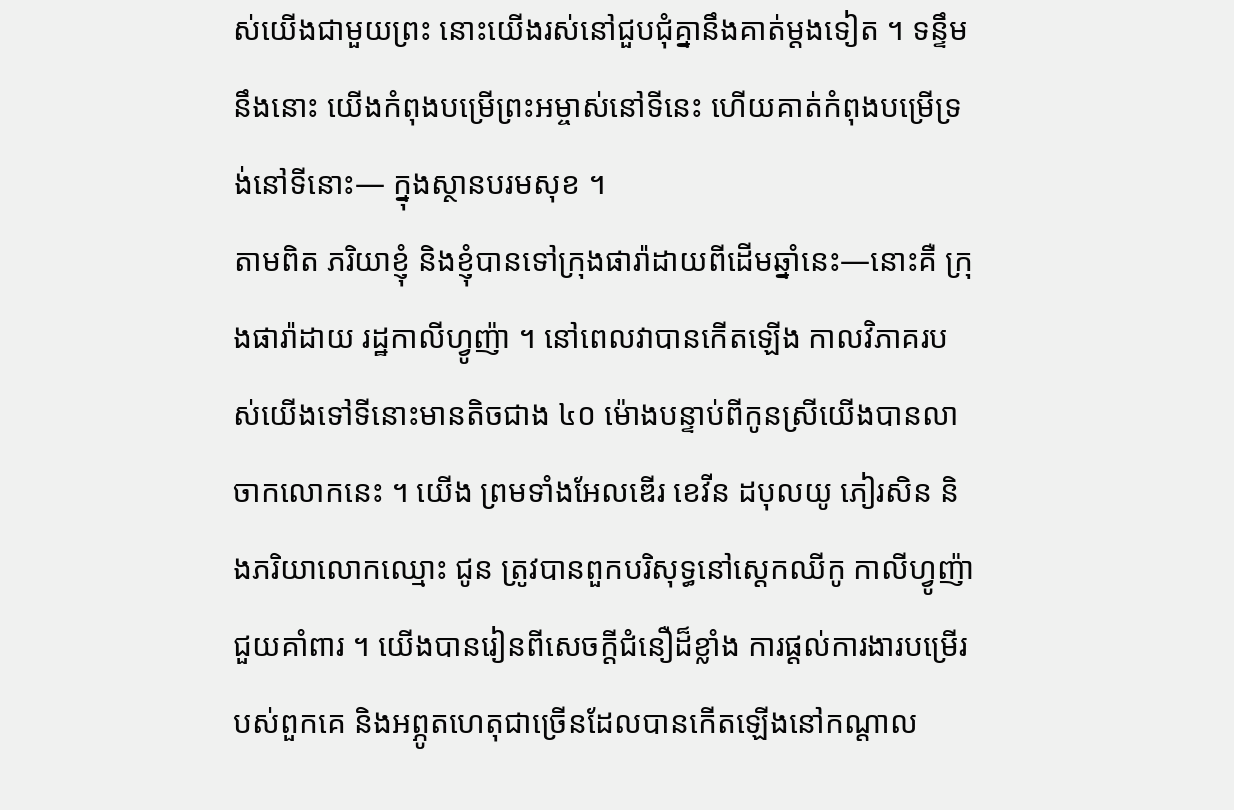ស់យើងជាមួយព្រះ នោះយើងរស់នៅជួបជុំគ្នានឹងគាត់ម្ដងទៀត ។ ទន្ទឹមនឹងនោះ យើងកំពុងបម្រើព្រះអម្ចាស់នៅទីនេះ ហើយគាត់កំពុងបម្រើទ្រង់នៅទីនោះ— ក្នុងស្ថានបរមសុខ ។
តាមពិត ភរិយាខ្ញុំ និងខ្ញុំបានទៅក្រុងផារ៉ាដាយពីដើមឆ្នាំនេះ—នោះគឺ ក្រុងផារ៉ាដាយ រដ្ឋកាលីហ្វូញ៉ា ។ នៅពេលវាបានកើតឡើង កាលវិភាគរបស់យើងទៅទីនោះមានតិចជាង ៤០ ម៉ោងបន្ទាប់ពីកូនស្រីយើងបានលាចាកលោកនេះ ។ យើង ព្រមទាំងអែលឌើរ ខេវីន ដបុលយូ ភៀរសិន និងភរិយាលោកឈ្មោះ ជូន ត្រូវបានពួកបរិសុទ្ធនៅស្ដេកឈីកូ កាលីហ្វូញ៉ា ជួយគាំពារ ។ យើងបានរៀនពីសេចក្ដីជំនឿដ៏ខ្លាំង ការផ្ដល់ការងារបម្រើរបស់ពួកគេ និងអព្ភូតហេតុជាច្រើនដែលបានកើតឡើងនៅកណ្ដាល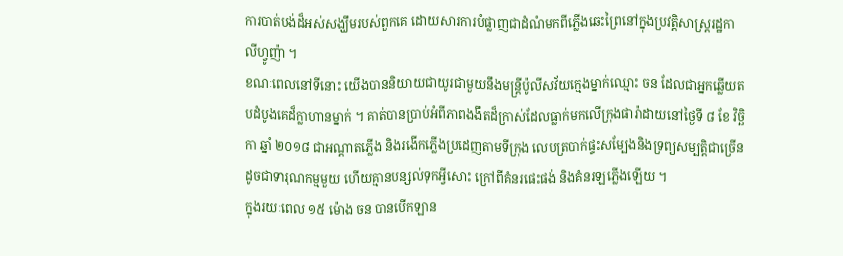ការបាត់បង់ដ៏អស់សង្ឃឹមរបស់ពួកគេ ដោយសារការបំផ្លាញជាដំណំមកពីភ្លើងឆេះព្រៃនៅក្នុងប្រវត្តិសាស្ត្ររដ្ឋកាលីហ្វូញ៉ា ។
ខណៈពេលនៅទីនោះ យើងបាននិយាយជាយូរជាមួយនឹងមន្ត្រីប៉ូលីសវ័យក្មេងម្នាក់ឈ្មោះ ចន ដែលជាអ្នកឆ្លើយតបដំបូងគេដ៏ក្លាហានម្នាក់ ។ គាត់បានប្រាប់អំពីភាពងងឹតដ៏ក្រាស់ដែលធ្លាក់មកលើក្រុងផារ៉ាដាយនៅថ្ងៃទី ៨ ខែ វិច្ឆិកា ឆ្នាំ ២០១៨ ជាអណ្ដាតភ្លើង និងរងើកភ្លើងប្រដេញតាមទីក្រុង លេបត្របាក់ផ្ទះសម្បែងនិងទ្រព្យសម្បត្តិជាច្រើនដូចជាទារុណកម្មមួយ ហើយគ្មានបន្សល់ទុកអ្វីសោះ ក្រៅពីគំនរផេះផង់ និងគំនរឡភ្លើងឡើយ ។
ក្នុងរយៈពេល ១៥ ម៉ោង ចន បានបើកឡាន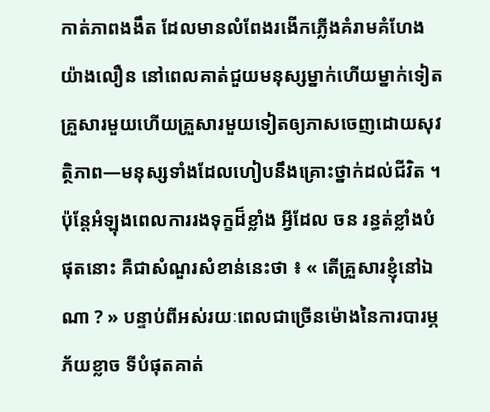កាត់ភាពងងឹត ដែលមានលំពែងរងើកភ្លើងគំរាមគំហែងយ៉ាងលឿន នៅពេលគាត់ជួយមនុស្សម្នាក់ហើយម្នាក់ទៀត គ្រួសារមួយហើយគ្រួសារមួយទៀតឲ្យភាសចេញដោយសុវត្ថិភាព—មនុស្សទាំងដែលហៀបនឹងគ្រោះថ្នាក់ដល់ជីវិត ។ ប៉ុន្តែអំឡុងពេលការរងទុក្ខដ៏ខ្លាំង អ្វីដែល ចន រន្ធត់ខ្លាំងបំផុតនោះ គឺជាសំណួរសំខាន់នេះថា ៖ « តើគ្រួសារខ្ញុំនៅឯណា ? » បន្ទាប់ពីអស់រយៈពេលជាច្រើនម៉ោងនៃការបារម្ភភ័យខ្លាច ទីបំផុតគាត់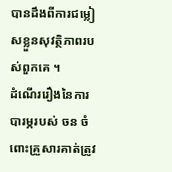បានដឹងពីការជម្លៀសខ្លួនសុវត្ថិភាពរបស់ពួកគេ ។
ដំណើររឿងនៃការបារម្ភរបស់ ចន ចំពោះគ្រួសារគាត់ត្រូវ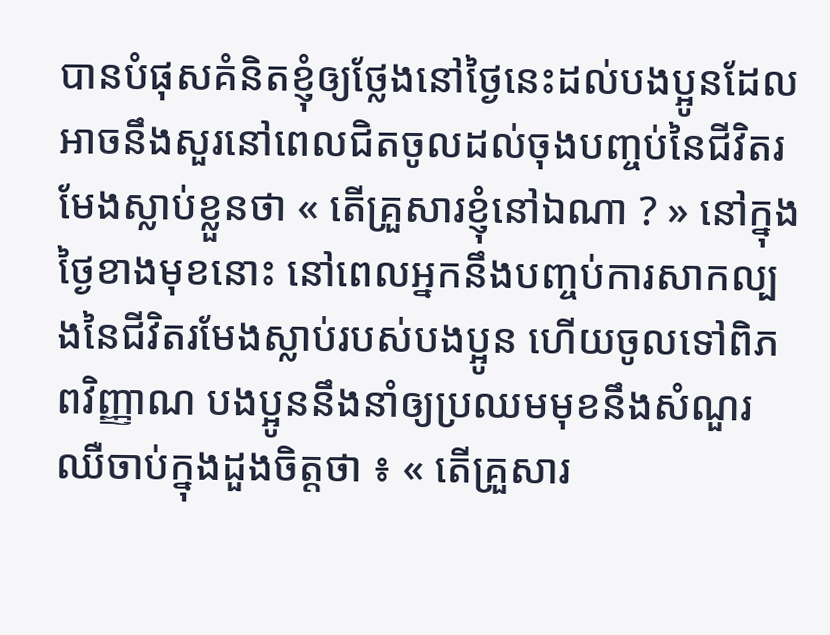បានបំផុសគំនិតខ្ញុំឲ្យថ្លែងនៅថ្ងៃនេះដល់បងប្អូនដែលអាចនឹងសួរនៅពេលជិតចូលដល់ចុងបញ្ចប់នៃជីវិតរមែងស្លាប់ខ្លួនថា « តើគ្រួសារខ្ញុំនៅឯណា ? » នៅក្នុងថ្ងៃខាងមុខនោះ នៅពេលអ្នកនឹងបញ្ចប់ការសាកល្បងនៃជីវិតរមែងស្លាប់របស់បងប្អូន ហើយចូលទៅពិភពវិញ្ញាណ បងប្អូននឹងនាំឲ្យប្រឈមមុខនឹងសំណួរឈឺចាប់ក្នុងដួងចិត្តថា ៖ « តើគ្រួសារ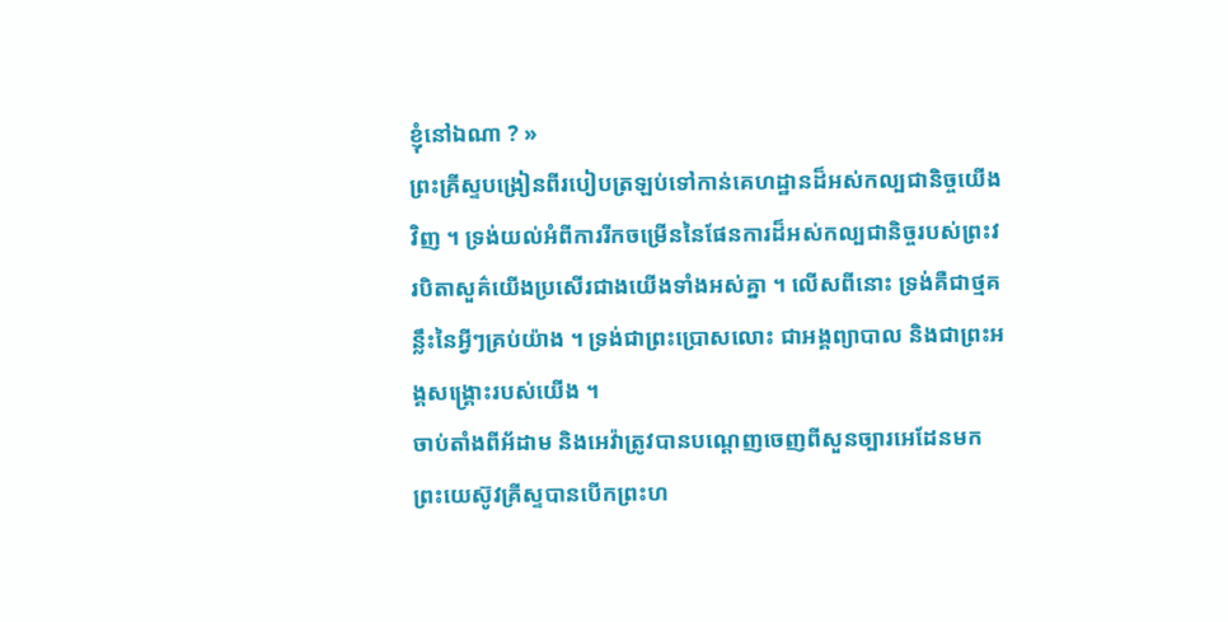ខ្ញុំនៅឯណា ? »
ព្រះគ្រីស្ទបង្រៀនពីរបៀបត្រឡប់ទៅកាន់គេហដ្ឋានដ៏អស់កល្បជានិច្ចយើងវិញ ។ ទ្រង់យល់អំពីការរីកចម្រើននៃផែនការដ៏អស់កល្បជានិច្ចរបស់ព្រះវរបិតាសួគ៌យើងប្រសើរជាងយើងទាំងអស់គ្នា ។ លើសពីនោះ ទ្រង់គឺជាថ្មគន្លឹះនៃអ្វីៗគ្រប់យ៉ាង ។ ទ្រង់ជាព្រះប្រោសលោះ ជាអង្គព្យាបាល និងជាព្រះអង្គសង្គ្រោះរបស់យើង ។
ចាប់តាំងពីអ័ដាម និងអេវ៉ាត្រូវបានបណ្ដេញចេញពីសួនច្បារអេដែនមក ព្រះយេស៊ូវគ្រីស្ទបានបើកព្រះហ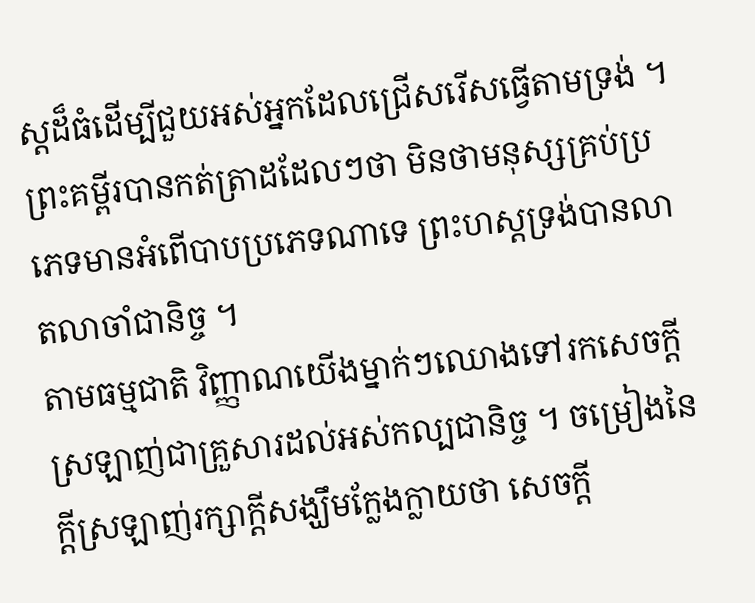ស្តដ៏ធំដើម្បីជួយអស់អ្នកដែលជ្រើសរើសធ្វើតាមទ្រង់ ។ ព្រះគម្ពីរបានកត់ត្រាដដែលៗថា មិនថាមនុស្សគ្រប់ប្រភេទមានអំពើបាបប្រភេទណាទេ ព្រះហស្តទ្រង់បានលាតលាចាំជានិច្ច ។
តាមធម្មជាតិ វិញ្ញាណយើងម្នាក់ៗឈោងទៅរកសេចក្ដីស្រឡាញ់ជាគ្រួសារដល់អស់កល្បជានិច្ច ។ ចម្រៀងនៃក្ដីស្រឡាញ់រក្សាក្ដីសង្ឃឹមក្លែងក្លាយថា សេចក្ដី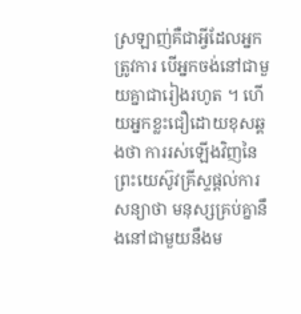ស្រឡាញ់គឺជាអ្វីដែលអ្នកត្រូវការ បើអ្នកចង់នៅជាមួយគ្នាជារៀងរហូត ។ ហើយអ្នកខ្លះជឿដោយខុសឆ្គងថា ការរស់ឡើងវិញនៃព្រះយេស៊ូវគ្រីស្ទផ្ដល់ការសន្យាថា មនុស្សគ្រប់គ្នានឹងនៅជាមួយនឹងម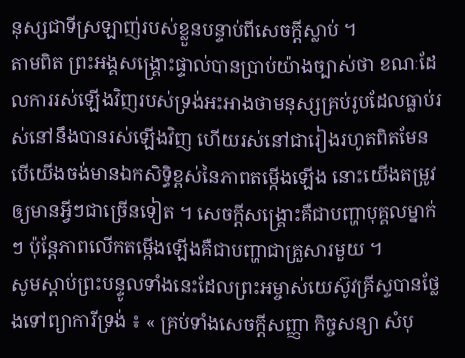នុស្សជាទីស្រឡាញ់របស់ខ្លួនបន្ទាប់ពីសេចក្ដីស្លាប់ ។
តាមពិត ព្រះអង្គសង្គ្រោះផ្ទាល់បានប្រាប់យ៉ាងច្បាស់ថា ខណៈដែលការរស់ឡើងវិញរបស់ទ្រង់អះអាងថាមនុស្សគ្រប់រូបដែលធ្លាប់រស់នៅនឹងបានរស់ឡើងវិញ ហើយរស់នៅជារៀងរហូតពិតមែន បើយើងចង់មានឯកសិទ្ធិខ្ពស់នៃភាពតម្កើងឡើង នោះយើងតម្រូវឲ្យមានអ្វីៗជាច្រើនទៀត ។ សេចក្ដីសង្គ្រោះគឺជាបញ្ហាបុគ្គលម្នាក់ៗ ប៉ុន្តែភាពលើកតម្កើងឡើងគឺជាបញ្ហាជាគ្រួសារមួយ ។
សូមស្ដាប់ព្រះបន្ទូលទាំងនេះដែលព្រះអម្ចាស់យេស៊ូវគ្រីស្ទបានថ្លែងទៅព្យាការីទ្រង់ ៖ « គ្រប់ទាំងសេចក្ដីសញ្ញា កិច្ចសន្យា សំបុ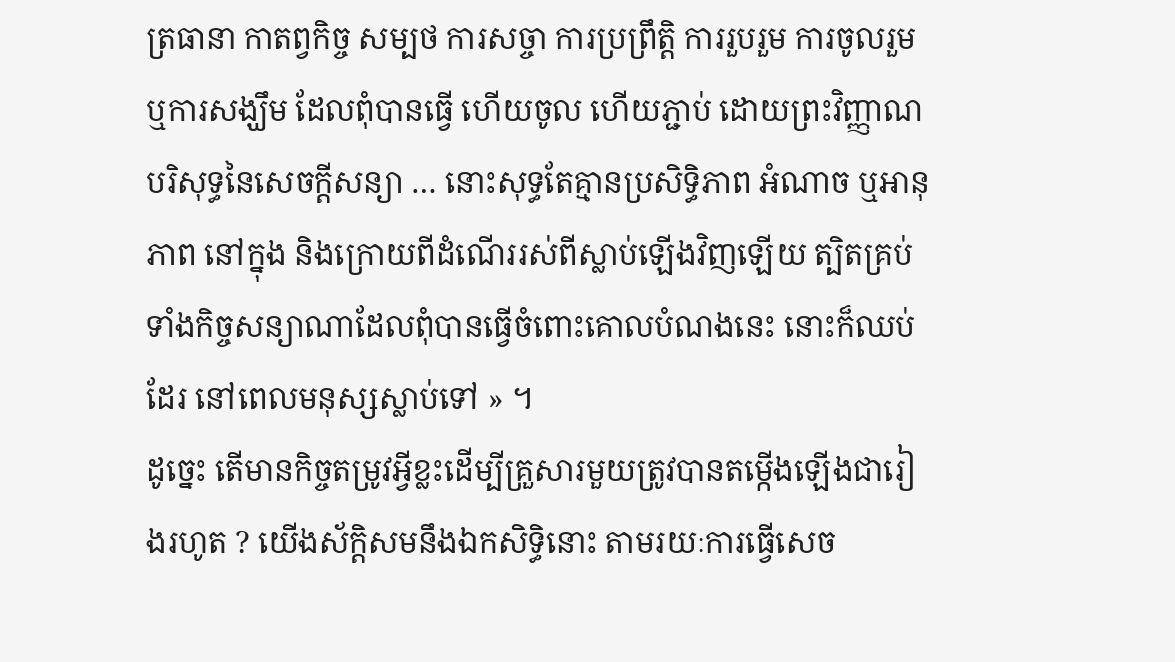ត្រធានា កាតព្វកិច្ច សម្បថ ការសច្ចា ការប្រព្រឹត្តិ ការរួបរួម ការចូលរួម ឬការសង្ឃឹម ដែលពុំបានធ្វើ ហើយចូល ហើយភ្ជាប់ ដោយព្រះវិញ្ញាណបរិសុទ្ធនៃសេចក្ដីសន្យា … នោះសុទ្ធតែគ្មានប្រសិទ្ធិភាព អំណាច ឬអានុភាព នៅក្នុង និងក្រោយពីដំណើររស់ពីស្លាប់ឡើងវិញឡើយ ត្បិតគ្រប់ទាំងកិច្ចសន្យាណាដែលពុំបានធ្វើចំពោះគោលបំណងនេះ នោះក៏ឈប់ដែរ នៅពេលមនុស្សស្លាប់ទៅ » ។
ដូច្នេះ តើមានកិច្ចតម្រូវអ្វីខ្លះដើម្បីគ្រួសារមួយត្រូវបានតម្កើងឡើងជារៀងរហូត ? យើងស័ក្ដិសមនឹងឯកសិទ្ធិនោះ តាមរយៈការធ្វើសេច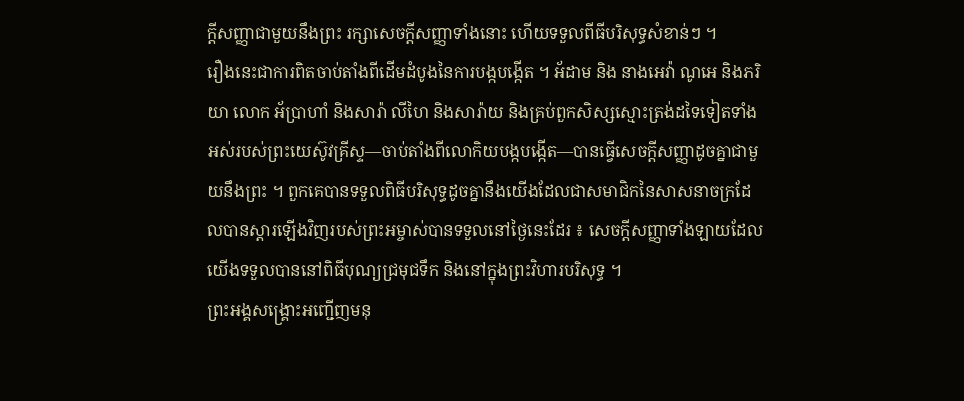ក្ដីសញ្ញាជាមួយនឹងព្រះ រក្សាសេចក្ដីសញ្ញាទាំងនោះ ហើយទទួលពីធីបរិសុទ្ធសំខាន់ៗ ។
រឿងនេះជាការពិតចាប់តាំងពីដើមដំបូងនៃការបង្កបង្កើត ។ អ័ដាម និង នាងអេវ៉ា ណូអេ និងភរិយា លោក អ័ប្រាហាំ និងសារ៉ា លីហៃ និងសារ៉ាយ និងគ្រប់ពួកសិស្សស្មោះត្រង់ដទៃទៀតទាំងអស់របស់ព្រះយេស៊ូវគ្រីស្ទ—ចាប់តាំងពីលោកិយបង្កបង្កើត—បានធ្វើសេចក្ដីសញ្ញាដូចគ្នាជាមួយនឹងព្រះ ។ ពួកគេបានទទួលពិធីបរិសុទ្ធដូចគ្នានឹងយើងដែលជាសមាជិកនៃសាសនាចក្រដែលបានស្ដារឡើងវិញរបស់ព្រះអម្ចាស់បានទទួលនៅថ្ងៃនេះដែរ ៖ សេចក្ដីសញ្ញាទាំងឡាយដែលយើងទទួលបាននៅពិធីបុណ្យជ្រមុជទឹក និងនៅក្នុងព្រះវិហារបរិសុទ្ធ ។
ព្រះអង្គសង្គ្រោះអញ្ជើញមនុ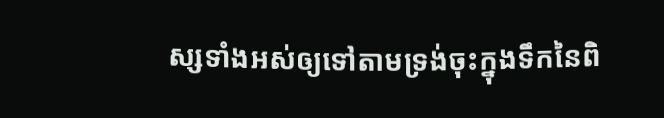ស្សទាំងអស់ឲ្យទៅតាមទ្រង់ចុះក្នុងទឹកនៃពិ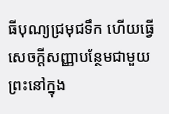ធីបុណ្យជ្រមុជទឹក ហើយធ្វើសេចក្ដីសញ្ញាបន្ថែមជាមួយព្រះនៅក្នុង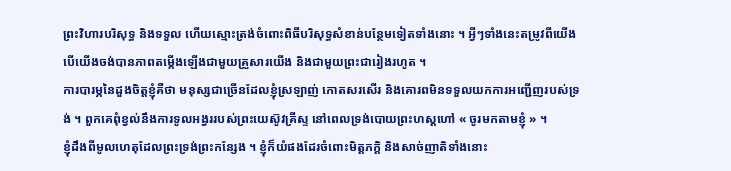ព្រះវិហារបរិសុទ្ធ និងទទួល ហើយស្មោះត្រង់ចំពោះពិធីបរិសុទ្ធសំខាន់បន្ថែមទៀតទាំងនោះ ។ អ្វីៗទាំងនេះតម្រូវពីយើង បើយើងចង់បានភាពតម្កើងឡើងជាមួយគ្រួសារយើង និងជាមួយព្រះជារៀងរហូត ។
ការបារម្ភនៃដួងចិត្តខ្ញុំគឺថា មនុស្សជាច្រើនដែលខ្ញុំស្រឡាញ់ កោតសរសើរ និងគោរពមិនទទួលយកការអញ្ជើញរបស់ទ្រង់ ។ ពួកគេពុំខ្វល់នឹងការទូលអង្វររបស់ព្រះយេស៊ូវគ្រីស្ទ នៅពេលទ្រង់បោយព្រះហស្តហៅ « ចូរមកតាមខ្ញុំ » ។
ខ្ញុំដឹងពីមូលហេតុដែលព្រះទ្រង់ព្រះកន្សែង ។ ខ្ញុំក៏យំផងដែរចំពោះមិត្តភក្ដិ និងសាច់ញាតិទាំងនោះ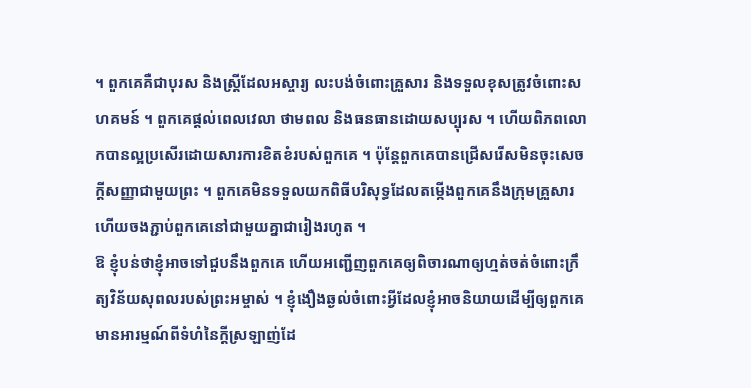។ ពួកគេគឺជាបុរស និងស្ត្រីដែលអស្ចារ្យ លះបង់ចំពោះគ្រួសារ និងទទួលខុសត្រូវចំពោះសហគមន៍ ។ ពួកគេផ្ដល់ពេលវេលា ថាមពល និងធនធានដោយសប្បុរស ។ ហើយពិភពលោកបានល្អប្រសើរដោយសារការខិតខំរបស់ពួកគេ ។ ប៉ុន្តែពួកគេបានជ្រើសរើសមិនចុះសេចក្ដីសញ្ញាជាមួយព្រះ ។ ពួកគេមិនទទួលយកពិធីបរិសុទ្ធដែលតម្កើងពួកគេនឹងក្រុមគ្រួសារ ហើយចងភ្ជាប់ពួកគេនៅជាមួយគ្នាជារៀងរហូត ។
ឱ ខ្ញុំបន់ថាខ្ញុំអាចទៅជួបនឹងពួកគេ ហើយអញ្ជើញពួកគេឲ្យពិចារណាឲ្យហ្មត់ចត់ចំពោះក្រឹត្យវិន័យសុពលរបស់ព្រះអម្ចាស់ ។ ខ្ញុំងឿងឆ្ងល់ចំពោះអ្វីដែលខ្ញុំអាចនិយាយដើម្បីឲ្យពួកគេមានអារម្មណ៍ពីទំហំនៃក្ដីស្រឡាញ់ដែ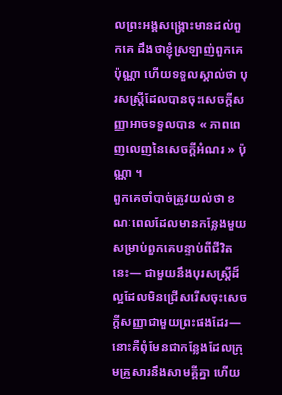លព្រះអង្គសង្គ្រោះមានដល់ពួកគេ ដឹងថាខ្ញុំស្រឡាញ់ពួកគេប៉ុណ្ណា ហើយទទួលស្គាល់ថា បុរសស្ត្រីដែលបានចុះសេចក្ដីសញ្ញាអាចទទួលបាន « ភាពពេញលេញនៃសេចក្ដីអំណរ » ប៉ុណ្ណា ។
ពួកគេចាំបាច់ត្រូវយល់ថា ខណៈពេលដែលមានកន្លែងមួយសម្រាប់ពួកគេបន្ទាប់ពីជីវិតនេះ— ជាមួយនឹងបុរសស្ត្រីដ៏ល្អដែលមិនជ្រើសរើសចុះសេចក្ដីសញ្ញាជាមួយព្រះផងដែរ— នោះគឺពុំមែនជាកន្លែងដែលក្រុមគ្រួសារនឹងសាមគ្គីគ្នា ហើយ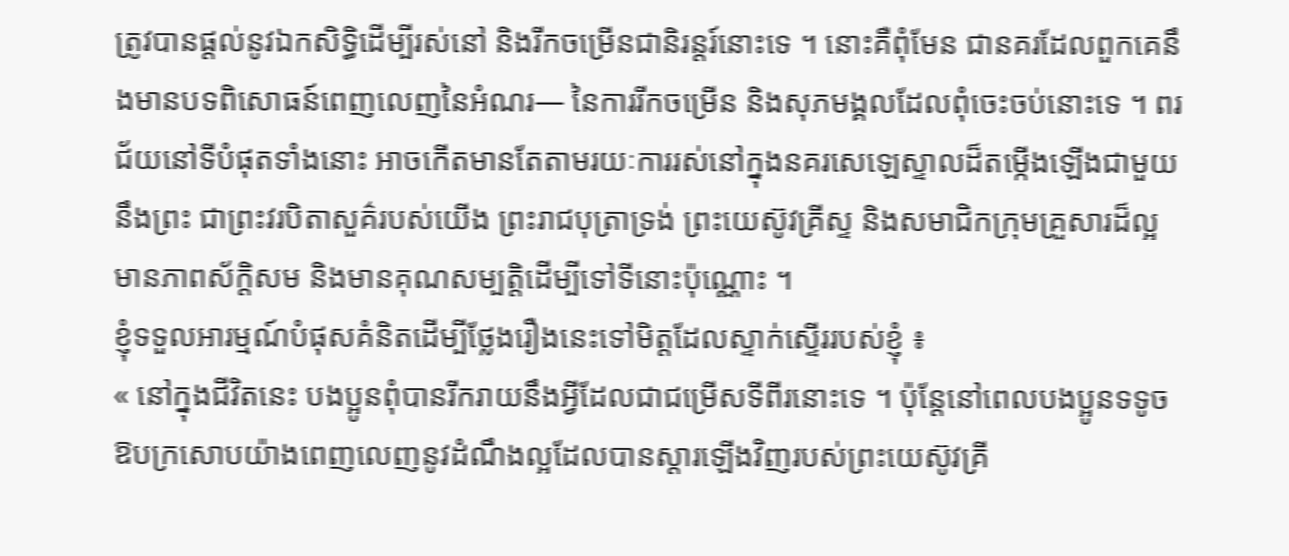ត្រូវបានផ្ដល់នូវឯកសិទ្ធិដើម្បីរស់នៅ និងរីកចម្រើនជានិរន្ដរ៍នោះទេ ។ នោះគឺពុំមែន ជានគរដែលពួកគេនឹងមានបទពិសោធន៍ពេញលេញនៃអំណរ— នៃការរីកចម្រើន និងសុភមង្គលដែលពុំចេះចប់នោះទេ ។ ពរជ័យនៅទីបំផុតទាំងនោះ អាចកើតមានតែតាមរយៈការរស់នៅក្នុងនគរសេឡេស្ទាលដ៏តម្កើងឡើងជាមួយនឹងព្រះ ជាព្រះវរបិតាសួគ៌របស់យើង ព្រះរាជបុត្រាទ្រង់ ព្រះយេស៊ូវគ្រីស្ទ និងសមាជិកក្រុមគ្រួសារដ៏ល្អ មានភាពស័ក្ដិសម និងមានគុណសម្បត្តិដើម្បីទៅទីនោះប៉ុណ្ណោះ ។
ខ្ញុំទទួលអារម្មណ៍បំផុសគំនិតដើម្បីថ្លែងរឿងនេះទៅមិត្តដែលស្ទាក់ស្ទើររបស់ខ្ញុំ ៖
« នៅក្នុងជីវិតនេះ បងប្អូនពុំបានរីករាយនឹងអ្វីដែលជាជម្រើសទីពីរនោះទេ ។ ប៉ុន្តែនៅពេលបងប្អូនទទូចឱបក្រសោបយ៉ាងពេញលេញនូវដំណឹងល្អដែលបានស្ដារឡើងវិញរបស់ព្រះយេស៊ូវគ្រី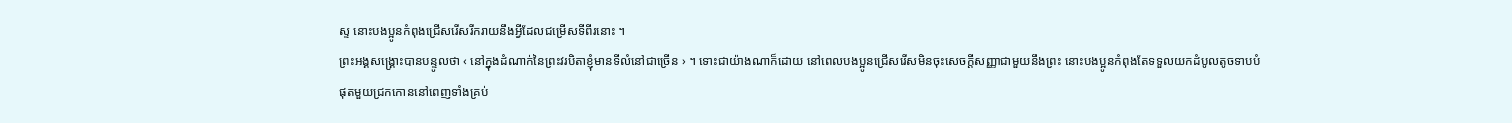ស្ទ នោះបងប្អូនកំពុងជ្រើសរើសរីករាយនឹងអ្វីដែលជម្រើសទីពីរនោះ ។
ព្រះអង្គសង្គ្រោះបានបន្ទូលថា ‹ នៅក្នុងដំណាក់នៃព្រះវរបិតាខ្ញុំមានទីលំនៅជាច្រើន › ។ ទោះជាយ៉ាងណាក៏ដោយ នៅពេលបងប្អូនជ្រើសរើសមិនចុះសេចក្ដីសញ្ញាជាមួយនឹងព្រះ នោះបងប្អូនកំពុងតែទទួលយកដំបូលតូចទាបបំផុតមួយជ្រកកោននៅពេញទាំងគ្រប់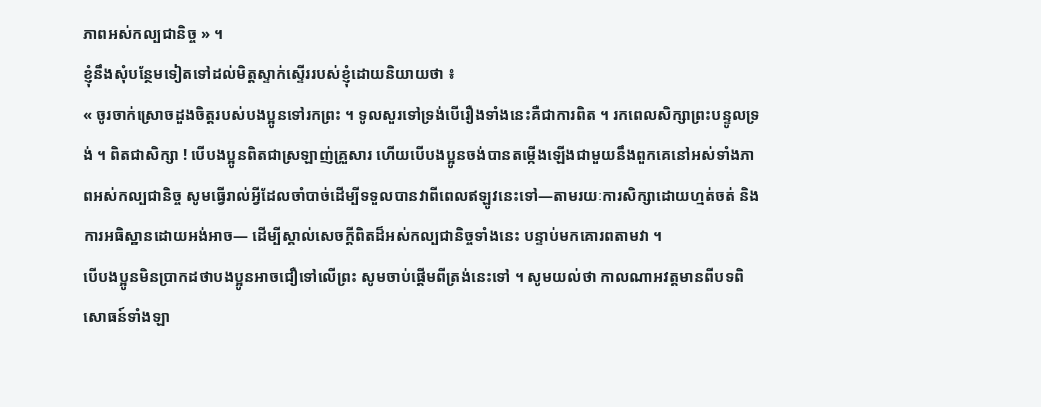ភាពអស់កល្បជានិច្ច » ។
ខ្ញុំនឹងសុំបន្ថែមទៀតទៅដល់មិត្តស្ទាក់ស្ទើររបស់ខ្ញុំដោយនិយាយថា ៖
« ចូរចាក់ស្រោចដួងចិត្តរបស់បងប្អូនទៅរកព្រះ ។ ទូលសួរទៅទ្រង់បើរឿងទាំងនេះគឺជាការពិត ។ រកពេលសិក្សាព្រះបន្ទូលទ្រង់ ។ ពិតជាសិក្សា ! បើបងប្អូនពិតជាស្រឡាញ់គ្រួសារ ហើយបើបងប្អូនចង់បានតម្កើងឡើងជាមួយនឹងពួកគេនៅអស់ទាំងភាពអស់កល្បជានិច្ច សូមធ្វើរាល់អ្វីដែលចាំបាច់ដើម្បីទទួលបានវាពីពេលឥឡូវនេះទៅ—តាមរយៈការសិក្សាដោយហ្មត់ចត់ និងការអធិស្ឋានដោយអង់អាច— ដើម្បីស្គាល់សេចក្ដីពិតដ៏អស់កល្បជានិច្ចទាំងនេះ បន្ទាប់មកគោរពតាមវា ។
បើបងប្អូនមិនប្រាកដថាបងប្អូនអាចជឿទៅលើព្រះ សូមចាប់ផ្ដើមពីត្រង់នេះទៅ ។ សូមយល់ថា កាលណាអវត្តមានពីបទពិសោធន៍ទាំងឡា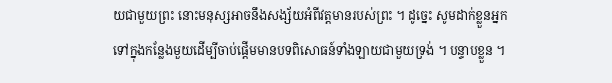យជាមួយព្រះ នោះមនុស្សអាចនឹងសង្ស័យអំពីវត្តមានរបស់ព្រះ ។ ដូច្នេះ សូមដាក់ខ្លួនអ្នកទៅក្នុងកន្លែងមួយដើម្បីចាប់ផ្ដើមមានបទពិសោធន៍ទាំងឡាយជាមួយទ្រង់ ។ បន្ទាបខ្លួន ។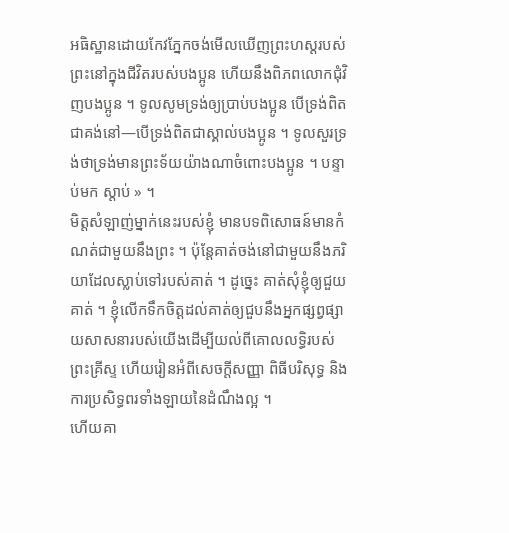អធិស្ឋានដោយកែវភ្នែកចង់មើលឃើញព្រះហស្តរបស់ព្រះនៅក្នុងជីវិតរបស់បងប្អូន ហើយនឹងពិភពលោកជុំវិញបងប្អូន ។ ទូលសូមទ្រង់ឲ្យប្រាប់បងប្អូន បើទ្រង់ពិតជាគង់នៅ—បើទ្រង់ពិតជាស្គាល់បងប្អូន ។ ទូលសួរទ្រង់ថាទ្រង់មានព្រះទ័យយ៉ាងណាចំពោះបងប្អូន ។ បន្ទាប់មក ស្តាប់ » ។
មិត្តសំឡាញ់ម្នាក់នេះរបស់ខ្ញុំ មានបទពិសោធន៍មានកំណត់ជាមួយនឹងព្រះ ។ ប៉ុន្តែគាត់ចង់នៅជាមួយនឹងភរិយាដែលស្លាប់ទៅរបស់គាត់ ។ ដូច្នេះ គាត់សុំខ្ញុំឲ្យជួយគាត់ ។ ខ្ញុំលើកទឹកចិត្តដល់គាត់ឲ្យជួបនឹងអ្នកផ្សព្វផ្សាយសាសនារបស់យើងដើម្បីយល់ពីគោលលទ្ធិរបស់ព្រះគ្រីស្ទ ហើយរៀនអំពីសេចក្ដីសញ្ញា ពិធីបរិសុទ្ធ និងការប្រសិទ្ធពរទាំងឡាយនៃដំណឹងល្អ ។
ហើយគា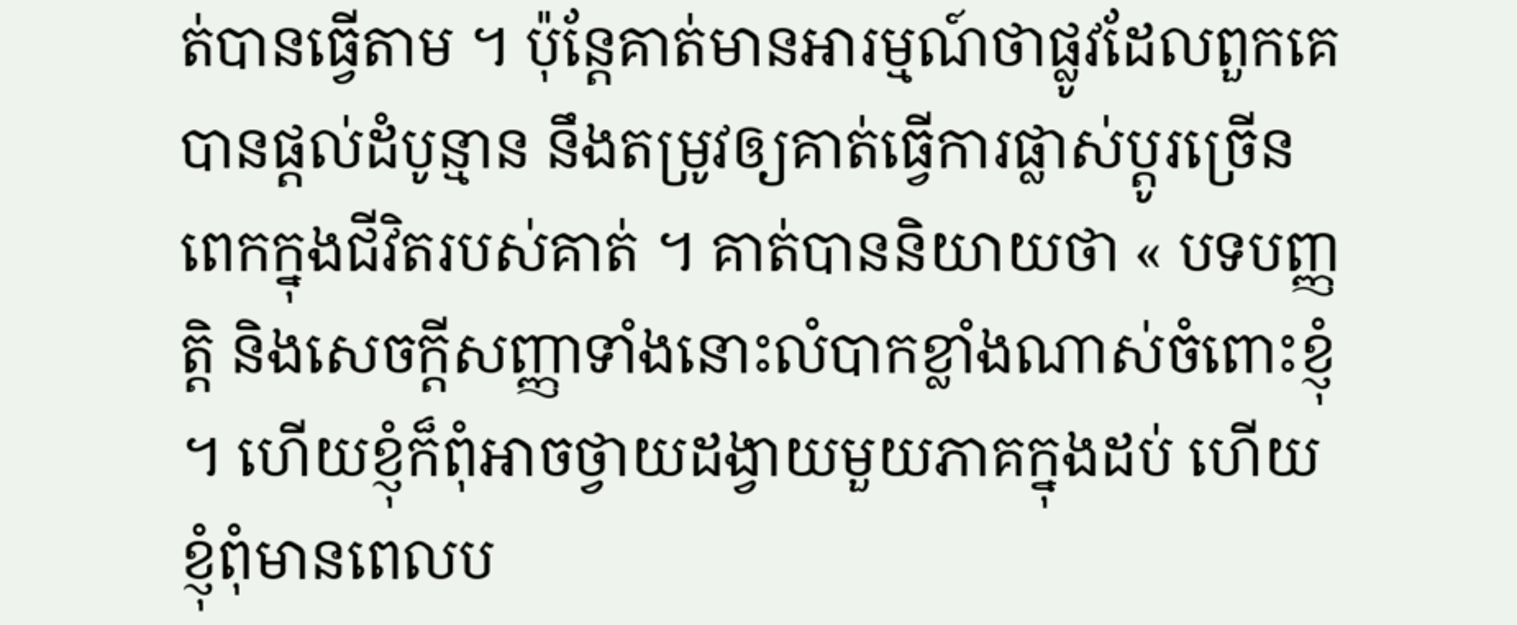ត់បានធ្វើតាម ។ ប៉ុន្តែគាត់មានអារម្មណ៍ថាផ្លូវដែលពួកគេបានផ្ដល់ដំបូន្មាន នឹងតម្រូវឲ្យគាត់ធ្វើការផ្លាស់ប្ដូរច្រើនពេកក្នុងជីវិតរបស់គាត់ ។ គាត់បាននិយាយថា « បទបញ្ញត្តិ និងសេចក្ដីសញ្ញាទាំងនោះលំបាកខ្លាំងណាស់ចំពោះខ្ញុំ ។ ហើយខ្ញុំក៏ពុំអាចថ្វាយដង្វាយមួយភាគក្នុងដប់ ហើយខ្ញុំពុំមានពេលប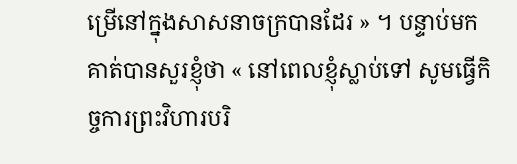ម្រើនៅក្នុងសាសនាចក្របានដែរ » ។ បន្ទាប់មក គាត់បានសួរខ្ញុំថា « នៅពេលខ្ញុំស្លាប់ទៅ សូមធ្វើកិច្ចការព្រះវិហារបរិ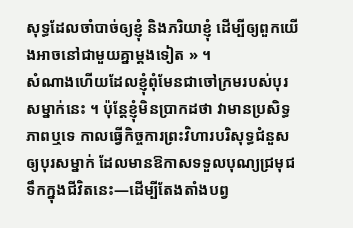សុទ្ធដែលចាំបាច់ឲ្យខ្ញុំ និងភរិយាខ្ញុំ ដើម្បីឲ្យពួកយើងអាចនៅជាមួយគ្នាម្ដងទៀត » ។
សំណាងហើយដែលខ្ញុំពុំមែនជាចៅក្រមរបស់បុរសម្នាក់នេះ ។ ប៉ុន្តែខ្ញុំមិនប្រាកដថា វាមានប្រសិទ្ធភាពឬទេ កាលធ្វើកិច្ចការព្រះវិហារបរិសុទ្ធជំនួសឲ្យបុរសម្នាក់ ដែលមានឱកាសទទួលបុណ្យជ្រមុជទឹកក្នុងជីវិតនេះ—ដើម្បីតែងតាំងបព្វ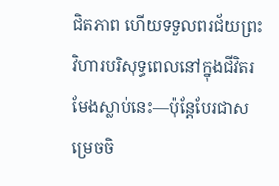ជិតភាព ហើយទទួលពរជ័យព្រះវិហារបរិសុទ្ធពេលនៅក្នុងជីវិតរមែងស្លាប់នេះ—ប៉ុន្តែបែរជាសម្រេចចិ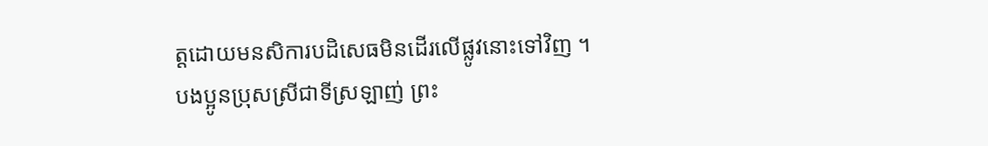ត្តដោយមនសិការបដិសេធមិនដើរលើផ្លូវនោះទៅវិញ ។
បងប្អូនប្រុសស្រីជាទីស្រឡាញ់ ព្រះ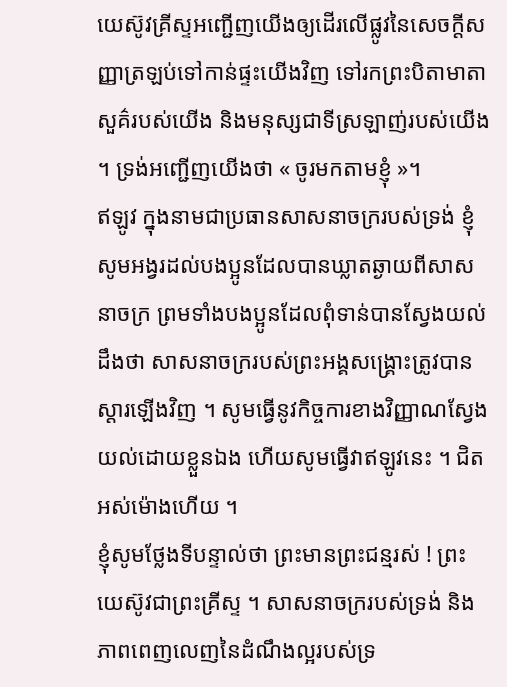យេស៊ូវគ្រីស្ទអញ្ជើញយើងឲ្យដើរលើផ្លូវនៃសេចក្ដីសញ្ញាត្រឡប់ទៅកាន់ផ្ទះយើងវិញ ទៅរកព្រះបិតាមាតាសួគ៌របស់យើង និងមនុស្សជាទីស្រឡាញ់របស់យើង ។ ទ្រង់អញ្ជើញយើងថា « ចូរមកតាមខ្ញុំ »។
ឥឡូវ ក្នុងនាមជាប្រធានសាសនាចក្ររបស់ទ្រង់ ខ្ញុំសូមអង្វរដល់បងប្អូនដែលបានឃ្លាតឆ្ងាយពីសាសនាចក្រ ព្រមទាំងបងប្អូនដែលពុំទាន់បានស្វែងយល់ដឹងថា សាសនាចក្ររបស់ព្រះអង្គសង្គ្រោះត្រូវបានស្ដារឡើងវិញ ។ សូមធ្វើនូវកិច្ចការខាងវិញ្ញាណស្វែងយល់ដោយខ្លួនឯង ហើយសូមធ្វើវាឥឡូវនេះ ។ ជិតអស់ម៉ោងហើយ ។
ខ្ញុំសូមថ្លែងទីបន្ទាល់ថា ព្រះមានព្រះជន្មរស់ ! ព្រះយេស៊ូវជាព្រះគ្រីស្ទ ។ សាសនាចក្ររបស់ទ្រង់ និងភាពពេញលេញនៃដំណឹងល្អរបស់ទ្រ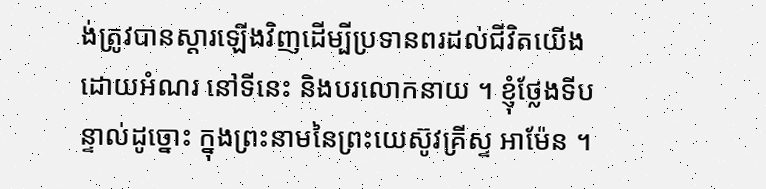ង់ត្រូវបានស្ដារឡើងវិញដើម្បីប្រទានពរដល់ជីវិតយើងដោយអំណរ នៅទីនេះ និងបរលោកនាយ ។ ខ្ញុំថ្លែងទីបន្ទាល់ដូច្នោះ ក្នុងព្រះនាមនៃព្រះយេស៊ូវគ្រីស្ទ អាម៉ែន ។